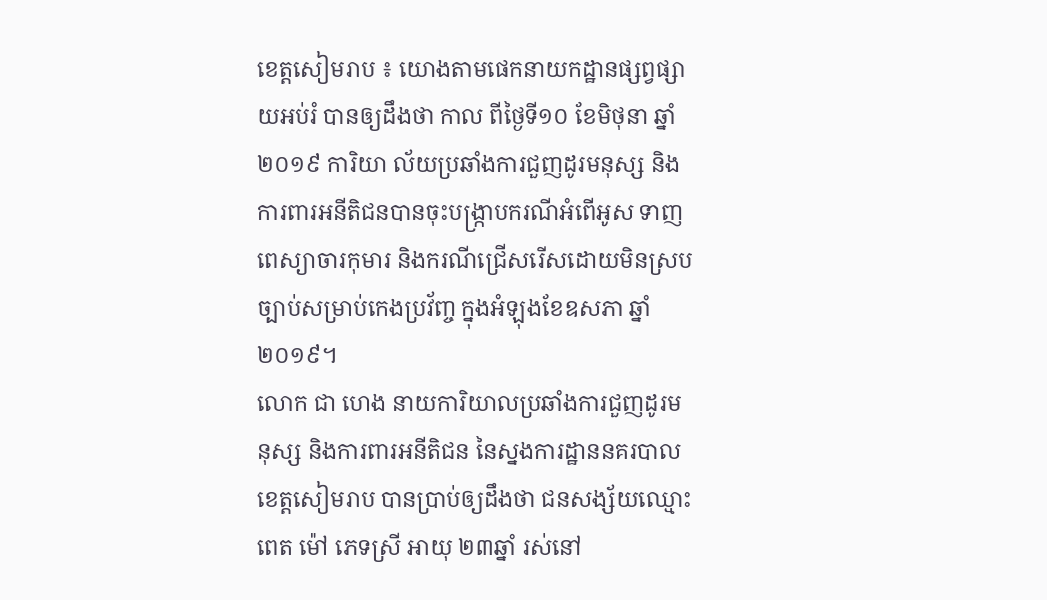ខេត្តសៀមរាប ៖ យោងតាមផេកនាយកដ្ឋានផ្សព្វផ្សាយអប់រំ បានឲ្យដឹងថា កាល ពីថ្ងៃទី១០ ខែមិថុនា ឆ្នាំ២០១៩ ការិយា ល័យប្រឆាំងការជួញដូរមនុស្ស និងការពារអនីតិជនបានចុះបង្ក្រាបករណីអំពើអូស ទាញពេស្យាចារកុមារ និងករណីជ្រើសរើសដោយមិនស្របច្បាប់សម្រាប់កេងប្រវ័ញ្ច ក្នុងអំឡុងខែឧសភា ឆ្នាំ២០១៩។
លោក ជា ហេង នាយការិយាលប្រឆាំងការជួញដូរមនុស្ស និងការពារអនីតិជន នៃស្នងការដ្ឋាននគរបាលខេត្តសៀមរាប បានប្រាប់ឲ្យដឹងថា ជនសង្ស័យឈ្មោះ ពេត ម៉ៅ ភេទស្រី អាយុ ២៣ឆ្នាំ រស់នៅ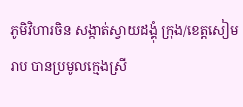ភូមិវិហារចិន សង្កាត់ស្វាយដង្គុំ ក្រុង/ខេត្តសៀមរាប បានប្រមូលក្មេងស្រី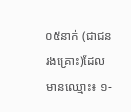០៥នាក់ (ជាជនរងគ្រោះ)ដែលមានឈ្មោះ៖ ១-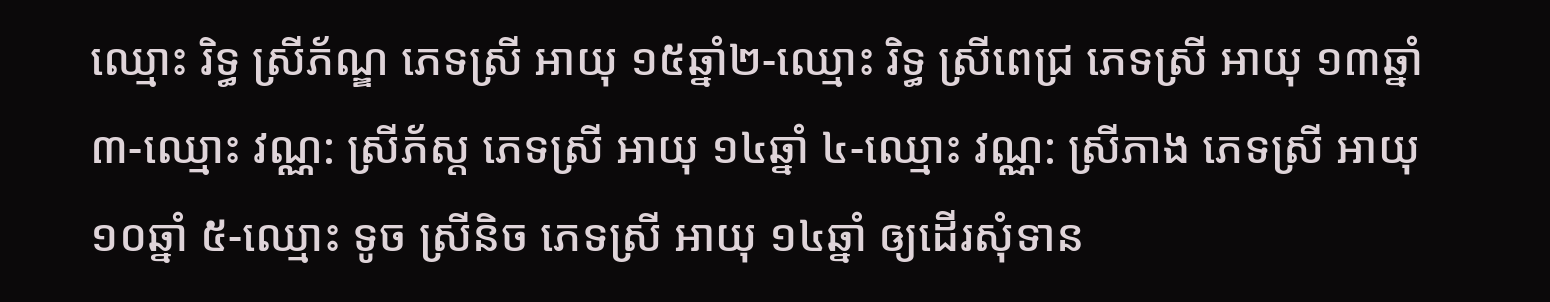ឈ្មោះ រិទ្ធ ស្រីភ័ណ្ឌ ភេទស្រី អាយុ ១៥ឆ្នាំ២-ឈ្មោះ រិទ្ធ ស្រីពេជ្រ ភេទស្រី អាយុ ១៣ឆ្នាំ ៣-ឈ្មោះ វណ្ណ: ស្រីភ័ស្ត ភេទស្រី អាយុ ១៤ឆ្នាំ ៤-ឈ្មោះ វណ្ណ: ស្រីភាង ភេទស្រី អាយុ ១០ឆ្នាំ ៥-ឈ្មោះ ទូច ស្រីនិច ភេទស្រី អាយុ ១៤ឆ្នាំ ឲ្យដើរសុំទាន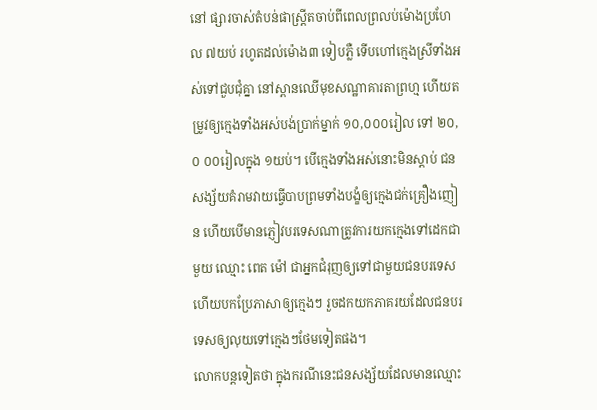នៅ ផ្សារចាស់តំបន់ផាស្ត្រីតចាប់ពីពេលព្រលប់ម៉ោងប្រហែល ៧យប់ រហូតដល់ម៉ោង៣ ទៀបភ្លឺ ទើបហៅក្មេងស្រីទាំងអស់ទៅជួបជុំគ្នា នៅស្ពានឈើមុខសណ្ឋាគារតាព្រហ្ម ហើយតម្រូវឲ្យក្មេងទាំងអស់បង់ប្រាក់ម្នាក់ ១០,០០០រៀល ទៅ ២០,០ ០០រៀលក្នុង ១យប់។ បើក្មេងទាំងអស់នោះមិនស្តាប់ ជនសង្ស័យគំរាមវាយធ្វើបាបព្រមទាំងបង្ខំឲ្យក្មេងជក់គ្រឿងញៀន ហើយបើមានភ្ញៀវបរទេសណាត្រូវការយកក្មេងទៅដេកជាមួយ ឈ្មោះ ពេត ម៉ៅ ជាអ្នកជំរុញឲ្យទៅជាមួយជនបរទេសហើយបកប្រែភាសាឲ្យក្មេងៗ រួចដកយកភាគរយដែលជនបរទេសឲ្យលុយទៅក្មេងៗថែមទៀតផង។
លោកបន្តទៀតថា ក្នុងករណីនេះជនសង្ស័យដែលមានឈ្មោះ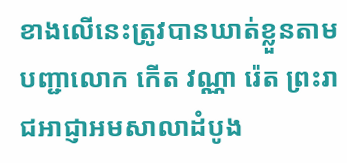ខាងលើនេះត្រូវបានឃាត់ខ្លួនតាមបញ្ជាលោក កើត វណ្ណា រ៉េត ព្រះរាជអាជ្ញាអមសាលាដំបូង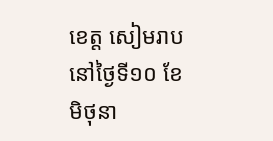ខេត្ត សៀមរាប នៅថ្ងៃទី១០ ខែមិថុនា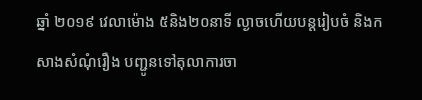ឆ្នាំ ២០១៩ វេលាម៉ោង ៥និង២០នាទី ល្ងាចហើយបន្តរៀបចំ និងកសាងសំណុំរឿង បញ្ជូនទៅតុលាការចា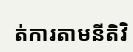ត់ការតាមនីតិវិ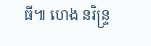ធី៕ ហេង នរិន្ទ្រ